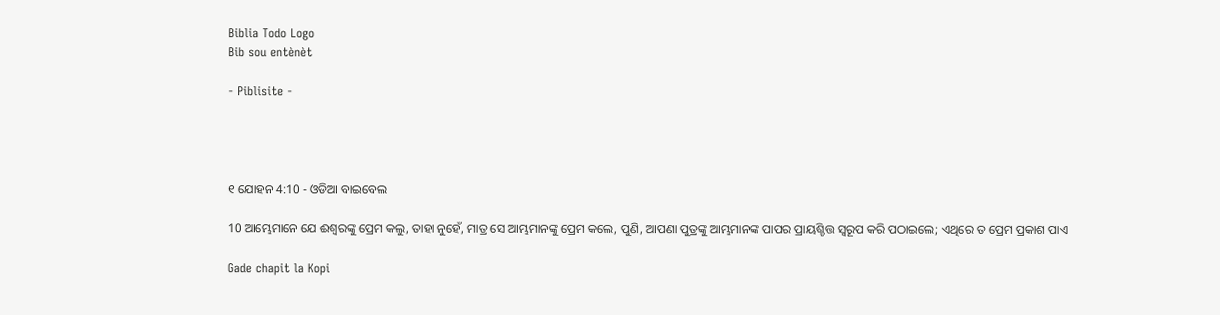Biblia Todo Logo
Bib sou entènèt

- Piblisite -




୧ ଯୋହନ 4:10 - ଓଡିଆ ବାଇବେଲ

10 ଆମ୍ଭେମାନେ ଯେ ଈଶ୍ୱରଙ୍କୁ ପ୍ରେମ କଲୁ, ତାହା ନୁହେଁ, ମାତ୍ର ସେ ଆମ୍ଭମାନଙ୍କୁ ପ୍ରେମ କଲେ, ପୁଣି, ଆପଣା ପୁତ୍ରଙ୍କୁ ଆମ୍ଭମାନଙ୍କ ପାପର ପ୍ରାୟଶ୍ଚିତ୍ତ ସ୍ୱରୂପ କରି ପଠାଇଲେ; ଏଥିରେ ତ ପ୍ରେମ ପ୍ରକାଶ ପାଏ

Gade chapit la Kopi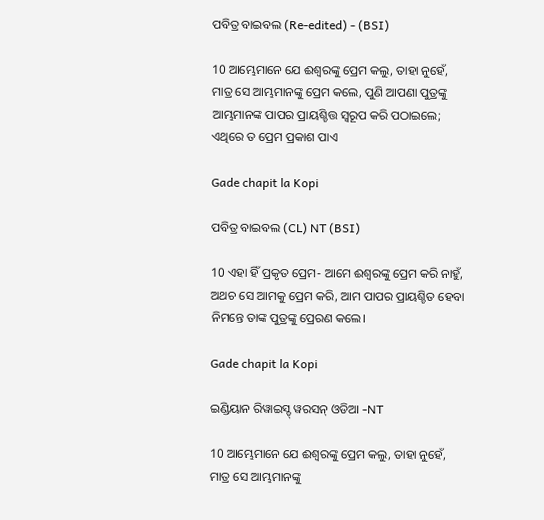ପବିତ୍ର ବାଇବଲ (Re-edited) - (BSI)

10 ଆମ୍ଭେମାନେ ଯେ ଈଶ୍ଵରଙ୍କୁ ପ୍ରେମ କଲୁ, ତାହା ନୁହେଁ, ମାତ୍ର ସେ ଆମ୍ଭମାନଙ୍କୁ ପ୍ରେମ କଲେ, ପୁଣି ଆପଣା ପୁତ୍ରଙ୍କୁ ଆମ୍ଭମାନଙ୍କ ପାପର ପ୍ରାୟଶ୍ଚିତ୍ତ ସ୍ଵରୂପ କରି ପଠାଇଲେ; ଏଥିରେ ତ ପ୍ରେମ ପ୍ରକାଶ ପାଏ

Gade chapit la Kopi

ପବିତ୍ର ବାଇବଲ (CL) NT (BSI)

10 ଏହା ହିଁ ପ୍ରକୃତ ପ୍ରେମ- ଆମେ ଈଶ୍ୱରଙ୍କୁ ପ୍ରେମ କରି ନାହୁଁ, ଅଥଚ ସେ ଆମକୁ ପ୍ରେମ କରି, ଆମ ପାପର ପ୍ରାୟଶ୍ଚିତ ହେବା ନିମନ୍ତେ ତାଙ୍କ ପୁତ୍ରଙ୍କୁ ପ୍ରେରଣ କଲେ।

Gade chapit la Kopi

ଇଣ୍ଡିୟାନ ରିୱାଇସ୍ଡ୍ ୱରସନ୍ ଓଡିଆ -NT

10 ଆମ୍ଭେମାନେ ଯେ ଈଶ୍ବରଙ୍କୁ ପ୍ରେମ କଲୁ, ତାହା ନୁହେଁ, ମାତ୍ର ସେ ଆମ୍ଭମାନଙ୍କୁ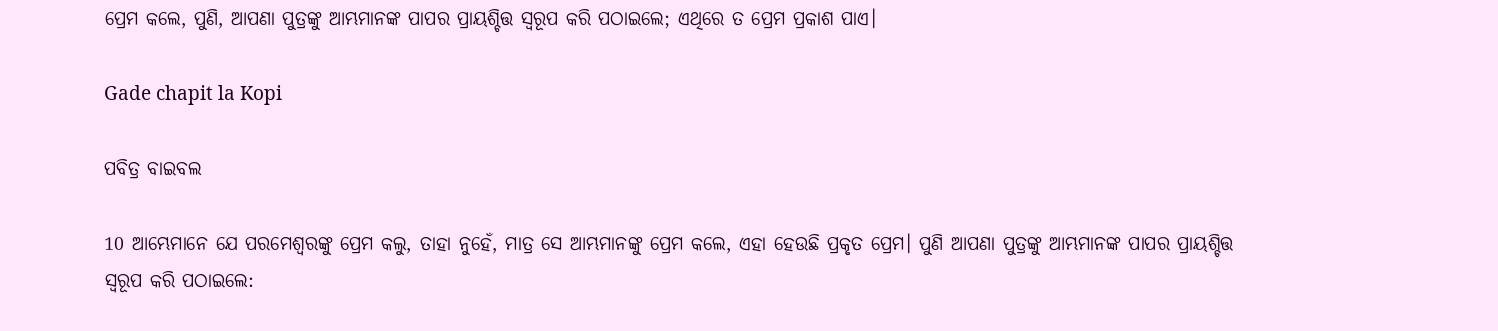ପ୍ରେମ କଲେ, ପୁଣି, ଆପଣା ପୁତ୍ରଙ୍କୁ ଆମ୍ଭମାନଙ୍କ ପାପର ପ୍ରାୟଶ୍ଚିତ୍ତ ସ୍ୱରୂପ କରି ପଠାଇଲେ; ଏଥିରେ ତ ପ୍ରେମ ପ୍ରକାଶ ପାଏ।

Gade chapit la Kopi

ପବିତ୍ର ବାଇବଲ

10 ଆମ୍ଭେମାନେ ଯେ ପରମେଶ୍ୱରଙ୍କୁ ପ୍ରେମ କଲୁ, ତାହା ନୁହେଁ, ମାତ୍ର ସେ ଆମ୍ଭମାନଙ୍କୁ ପ୍ରେମ କଲେ, ଏହା ହେଉଛି ପ୍ରକୃତ ପ୍ରେମ। ପୁଣି ଆପଣା ପୁତ୍ରଙ୍କୁ ଆମ୍ଭମାନଙ୍କ ପାପର ପ୍ରାୟଶ୍ଚିତ୍ତ ସ୍ୱରୂପ କରି ପଠାଇଲେ: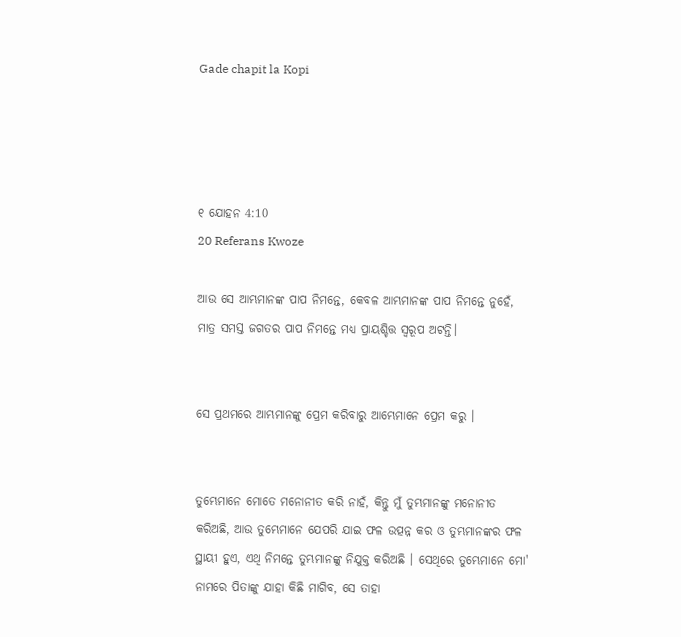Gade chapit la Kopi




୧ ଯୋହନ 4:10
20 Referans Kwoze

ଆଉ ସେ ଆମ୍ଭମାନଙ୍କ ପାପ ନିମନ୍ତେ, କେବଳ ଆମ୍ଭମାନଙ୍କ ପାପ ନିମନ୍ତେ ନୁହେଁ, ମାତ୍ର ସମସ୍ତ ଜଗତର ପାପ ନିମନ୍ତେ ମଧ୍ୟ ପ୍ରାୟଶ୍ଚିତ୍ତ ସ୍ୱରୂପ ଅଟନ୍ତି।


ସେ ପ୍ରଥମରେ ଆମ୍ଭମାନଙ୍କୁ ପ୍ରେମ କରିବାରୁ ଆମ୍ଭେମାନେ ପ୍ରେମ କରୁ ।


ତୁମ୍ଭେମାନେ ମୋତେ ମନୋନୀତ କରି ନାହଁ, କିନ୍ତୁ ମୁଁ ତୁମ୍ଭମାନଙ୍କୁ ମନୋନୀତ କରିଅଛି, ଆଉ ତୁମ୍ଭେମାନେ ଯେପରି ଯାଇ ଫଳ ଉତ୍ପନ୍ନ କର ଓ ତୁମ୍ଭମାନଙ୍କର ଫଳ ସ୍ଥାୟୀ ହୁଏ, ଏଥି ନିମନ୍ତେ ତୁମ୍ଭମାନଙ୍କୁ ନିଯୁକ୍ତ କରିଅଛି । ସେଥିରେ ତୁମ୍ଭେମାନେ ମୋ' ନାମରେ ପିତାଙ୍କୁ ଯାହା କିଛି ମାଗିବ, ସେ ତାହା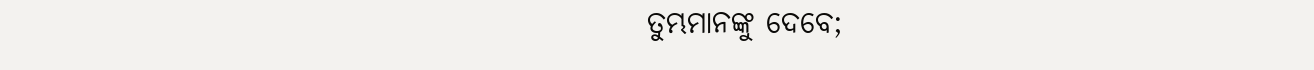ତୁମ୍ଭମାନଙ୍କୁ ଦେବେ;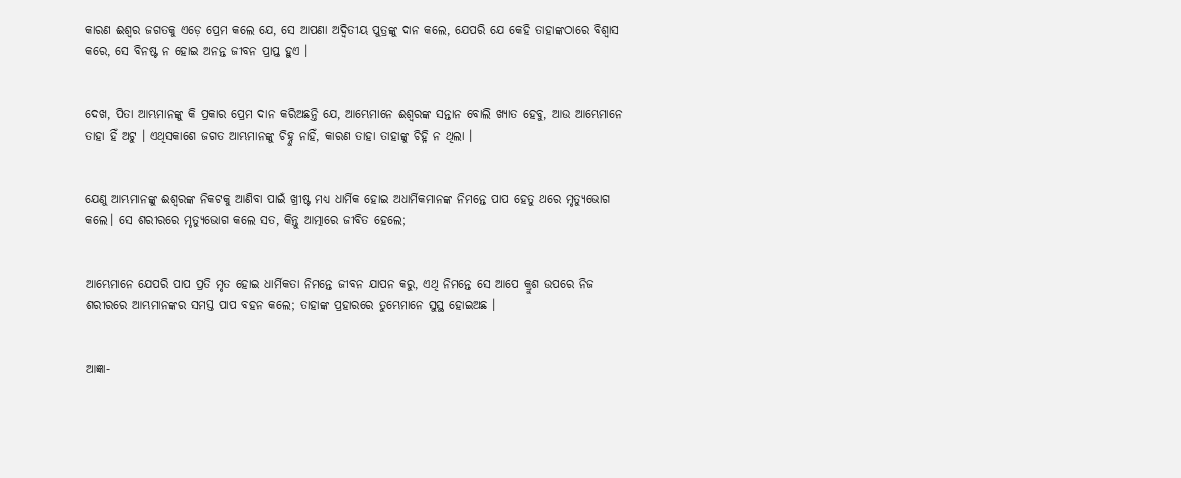କାରଣ ଈଶ୍ୱର ଜଗତକୁ ଏଡ଼େ ପ୍ରେମ କଲେ ଯେ, ସେ ଆପଣା ଅଦ୍ୱିତୀୟ ପୁତ୍ରଙ୍କୁ ଦାନ କଲେ, ଯେପରି ଯେ କେହି ତାହାଙ୍କଠାରେ ବିଶ୍ୱାସ କରେ, ସେ ବିନଷ୍ଟ ନ ହୋଇ ଅନନ୍ତ ଜୀବନ ପ୍ରାପ୍ତ ହୁଏ ।


ଦେଖ, ପିତା ଆମ୍ଭମାନଙ୍କୁ କି ପ୍ରକାର ପ୍ରେମ ଦାନ କରିଅଛନ୍ତି ଯେ, ଆମ୍ଭେମାନେ ଈଶ୍ୱରଙ୍କ ସନ୍ତାନ ବୋଲି ଖ୍ୟାତ ହେବୁ, ଆଉ ଆମ୍ଭେମାନେ ତାହା ହିଁ ଅଟୁ । ଏଥିସକାଶେ ଜଗତ ଆମ୍ଭମାନଙ୍କୁ ଚିହ୍ନୁ ନାହିଁ, କାରଣ ତାହା ତାହାଙ୍କୁ ଚିହ୍ନି ନ ଥିଲା ।


ଯେଣୁ ଆମ୍ଭମାନଙ୍କୁ ଈଶ୍ୱରଙ୍କ ନିକଟକୁ ଆଣିବା ପାଇଁ ଖ୍ରୀଷ୍ଟ ମଧ୍ୟ ଧାର୍ମିକ ହୋଇ ଅଧାର୍ମିକମାନଙ୍କ ନିମନ୍ତେ ପାପ ହେତୁ ଥରେ ମୃତ୍ୟୁଭୋଗ କଲେ। ସେ ଶରୀରରେ ମୃତ୍ୟୁଭୋଗ କଲେ ସତ, କିନ୍ତୁ ଆତ୍ମାରେ ଜୀବିତ ହେଲେ;


ଆମ୍ଭେମାନେ ଯେପରି ପାପ ପ୍ରତି ମୃତ ହୋଇ ଧାର୍ମିକତା ନିମନ୍ତେ ଜୀବନ ଯାପନ କରୁ, ଏଥି ନିମନ୍ତେ ସେ ଆପେ କ୍ରୁଶ ଉପରେ ନିଜ ଶରୀରରେ ଆମ୍ଭମାନଙ୍କର ସମସ୍ତ ପାପ ବହନ କଲେ; ତାହାଙ୍କ ପ୍ରହାରରେ ତୁମ୍ଭେମାନେ ସୁସ୍ଥ ହୋଇଅଛ ।


ଆଜ୍ଞା-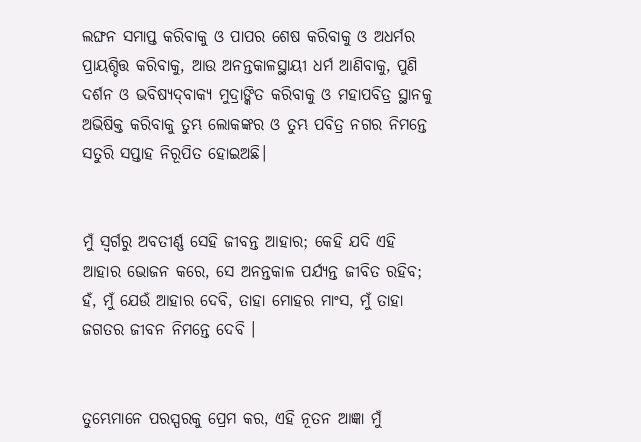ଲଙ୍ଘନ ସମାପ୍ତ କରିବାକୁ ଓ ପାପର ଶେଷ କରିବାକୁ ଓ ଅଧର୍ମର ପ୍ରାୟଶ୍ଚିତ୍ତ କରିବାକୁ, ଆଉ ଅନନ୍ତକାଳସ୍ଥାୟୀ ଧର୍ମ ଆଣିବାକୁ, ପୁଣି ଦର୍ଶନ ଓ ଭବିଷ୍ୟଦ୍‍ବାକ୍ୟ ମୁଦ୍ରାଙ୍କିତ କରିବାକୁ ଓ ମହାପବିତ୍ର ସ୍ଥାନକୁ ଅଭିଷିକ୍ତ କରିବାକୁ ତୁମ୍ଭ ଲୋକଙ୍କର ଓ ତୁମ୍ଭ ପବିତ୍ର ନଗର ନିମନ୍ତେ ସତୁରି ସପ୍ତାହ ନିରୂପିତ ହୋଇଅଛି।


ମୁଁ ସ୍ୱର୍ଗରୁ ଅବତୀର୍ଣ୍ଣ ସେହି ଜୀବନ୍ତ ଆହାର; କେହି ଯଦି ଏହି ଆହାର ଭୋଜନ କରେ, ସେ ଅନନ୍ତକାଳ ପର୍ଯ୍ୟନ୍ତ ଜୀବିତ ରହିବ; ହଁ, ମୁଁ ଯେଉଁ ଆହାର ଦେବି, ତାହା ମୋହର ମାଂସ, ମୁଁ ତାହା ଜଗତର ଜୀବନ ନିମନ୍ତେ ଦେବି ।


ତୁମ୍ଭେମାନେ ପରସ୍ପରକୁ ପ୍ରେମ କର, ଏହି ନୂତନ ଆଜ୍ଞା ମୁଁ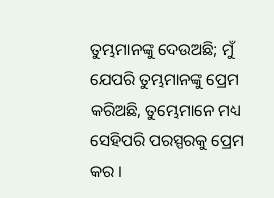ତୁମ୍ଭମାନଙ୍କୁ ଦେଉଅଛି; ମୁଁ ଯେପରି ତୁମ୍ଭମାନଙ୍କୁ ପ୍ରେମ କରିଅଛି, ତୁମ୍ଭେମାନେ ମଧ୍ୟ ସେହିପରି ପରସ୍ପରକୁ ପ୍ରେମ କର ।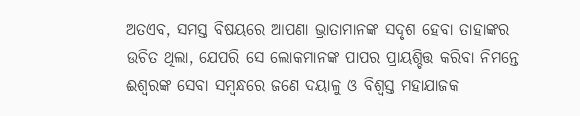ଅତଏବ, ସମସ୍ତ ବିଷୟରେ ଆପଣା ଭ୍ରାତାମାନଙ୍କ ସଦୃଶ ହେବା ତାହାଙ୍କର ଉଚିତ ଥିଲା, ଯେପରି ସେ ଲୋକମାନଙ୍କ ପାପର ପ୍ରାୟଶ୍ଚିତ୍ତ କରିବା ନିମନ୍ତେ ଈଶ୍ୱରଙ୍କ ସେବା ସମ୍ବନ୍ଧରେ ଜଣେ ଦୟାଳୁ ଓ ବିଶ୍ୱସ୍ତ ମହାଯାଜକ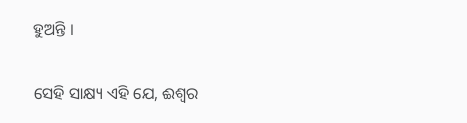ହୁଅନ୍ତି ।


ସେହି ସାକ୍ଷ୍ୟ ଏହି ଯେ, ଈଶ୍ୱର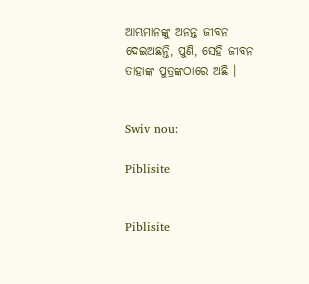ଆମ୍ଭମାନଙ୍କୁ ଅନନ୍ତ ଜୀବନ ଦେଇଅଛନ୍ତି, ପୁଣି, ସେହି ଜୀବନ ତାହାଙ୍କ ପୁତ୍ରଙ୍କଠାରେ ଅଛି ।


Swiv nou:

Piblisite


Piblisite